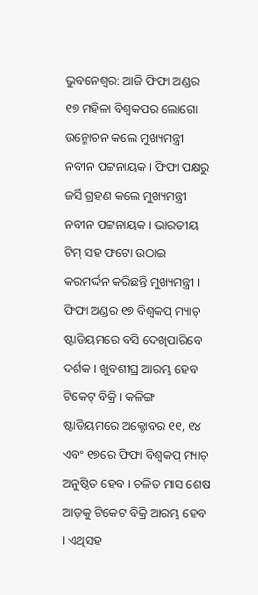ଭୁବନେଶ୍ବର: ଆଜି ଫିଫା ଅଣ୍ଡର ୧୭ ମହିଳା ବିଶ୍ବକପର ଲୋଗୋ ଉନ୍ମୋଚନ କଲେ ମୁଖ୍ୟମନ୍ତ୍ରୀ ନବୀନ ପଟ୍ଟନାୟକ । ଫିଫା ପକ୍ଷରୁ ଜର୍ସି ଗ୍ରହଣ କଲେ ମୁଖ୍ୟମନ୍ତ୍ରୀ ନବୀନ ପଟ୍ଟନାୟକ । ଭାରତୀୟ ଟିମ୍ ସହ ଫଟୋ ଉଠାଇ କରମର୍ଦ୍ଦନ କରିଛନ୍ତି ମୁଖ୍ୟମନ୍ତ୍ରୀ । ଫିଫା ଅଣ୍ଡର ୧୭ ବିଶ୍ବକପ୍ ମ୍ୟାଚ୍ ଷ୍ଟାଡିୟମରେ ବସି ଦେଖିପାରିବେ ଦର୍ଶକ । ଖୁବଶୀଘ୍ର ଆରମ୍ଭ ହେବ ଟିକେଟ୍ ବିକ୍ରି । କଳିଙ୍ଗ ଷ୍ଟାଡିୟମରେ ଅକ୍ଟୋବର ୧୧, ୧୪ ଏବଂ ୧୭ରେ ଫିଫା ବିଶ୍ବକପ୍ ମ୍ୟାଚ୍ ଅନୁଷ୍ଠିତ ହେବ । ଚଳିତ ମାସ ଶେଷ ଆଡ଼କୁ ଟିକେଟ ବିକ୍ରି ଆରମ୍ଭ ହେବ । ଏଥିସହ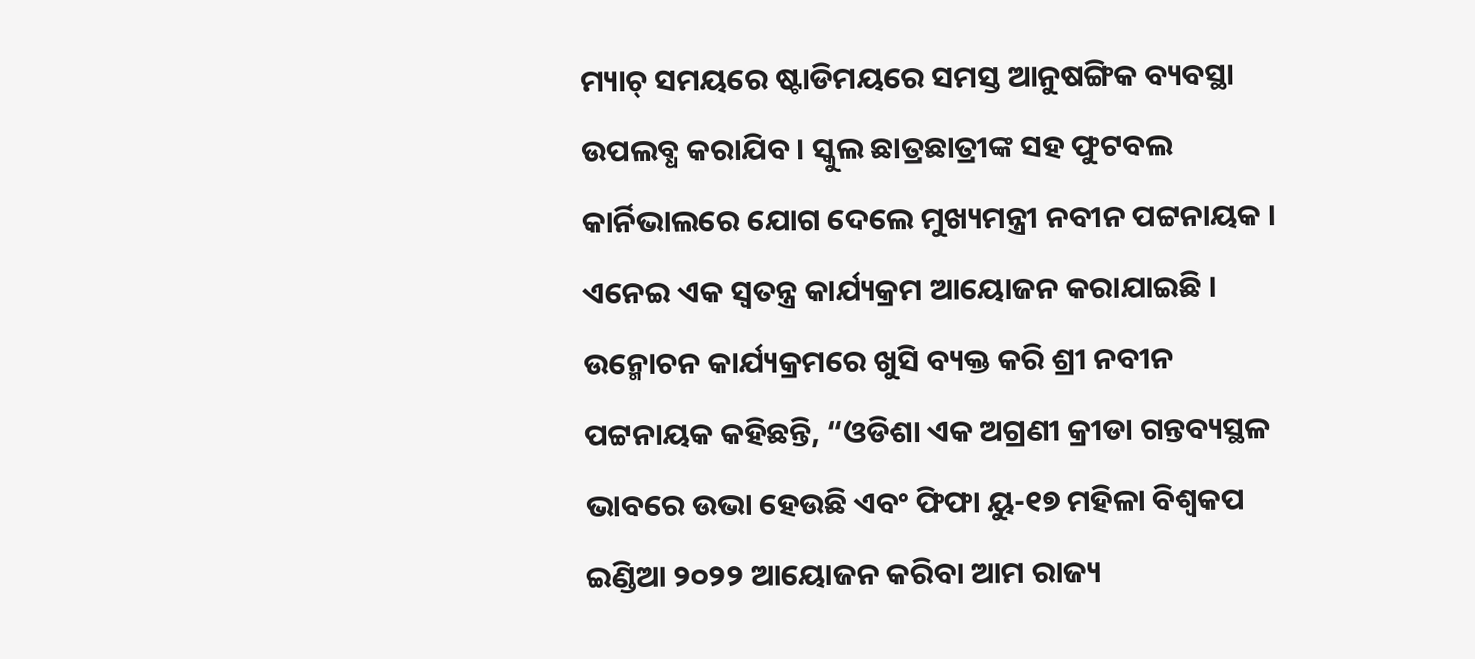ମ୍ୟାଚ୍ ସମୟରେ ଷ୍ଟାଡିମୟରେ ସମସ୍ତ ଆନୁଷଙ୍ଗିକ ବ୍ୟବସ୍ଥା ଉପଲବ୍ଧ କରାଯିବ । ସ୍କୁଲ ଛାତ୍ରଛାତ୍ରୀଙ୍କ ସହ ଫୁଟବଲ କାର୍ନିଭାଲରେ ଯୋଗ ଦେଲେ ମୁଖ୍ୟମନ୍ତ୍ରୀ ନବୀନ ପଟ୍ଟନାୟକ । ଏନେଇ ଏକ ସ୍ବତନ୍ତ୍ର କାର୍ଯ୍ୟକ୍ରମ ଆୟୋଜନ କରାଯାଇଛି ।
ଉନ୍ମୋଚନ କାର୍ଯ୍ୟକ୍ରମରେ ଖୁସି ବ୍ୟକ୍ତ କରି ଶ୍ରୀ ନବୀନ ପଟ୍ଟନାୟକ କହିଛନ୍ତି, “ଓଡିଶା ଏକ ଅଗ୍ରଣୀ କ୍ରୀଡା ଗନ୍ତବ୍ୟସ୍ଥଳ ଭାବରେ ଉଭା ହେଉଛି ଏବଂ ଫିଫା ୟୁ-୧୭ ମହିଳା ବିଶ୍ୱକପ ଇଣ୍ଡିଆ ୨୦୨୨ ଆୟୋଜନ କରିବା ଆମ ରାଜ୍ୟ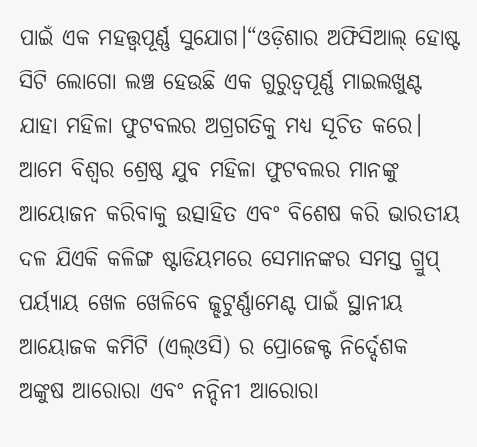ପାଇଁ ଏକ ମହତ୍ତ୍ୱପୂର୍ଣ୍ଣ ସୁଯୋଗ।“ଓଡ଼ିଶାର ଅଫିସିଆଲ୍ ହୋଷ୍ଟ ସିଟି ଲୋଗୋ ଲଞ୍ଚ ହେଉଛି ଏକ ଗୁରୁତ୍ୱପୂର୍ଣ୍ଣ ମାଇଲଖୁଣ୍ଟ ଯାହା ମହିଳା ଫୁଟବଲର ଅଗ୍ରଗତିକୁ ମଧ୍ୟ ସୂଚିତ କରେ। ଆମେ ବିଶ୍ୱର ଶ୍ରେଷ୍ଠ ଯୁବ ମହିଳା ଫୁଟବଲର ମାନଙ୍କୁ ଆୟୋଜନ କରିବାକୁ ଉତ୍ସାହିତ ଏବଂ ବିଶେଷ କରି ଭାରତୀୟ ଦଳ ଯିଏକି କଳିଙ୍ଗ ଷ୍ଟାଡିୟମରେ ସେମାନଙ୍କର ସମସ୍ତ ଗ୍ରୁପ୍ ପର୍ୟ୍ୟାୟ ଖେଳ ଖେଳିବେ ଜ୍ଝଟୁର୍ଣ୍ଣାମେଣ୍ଟ ପାଇଁ ସ୍ଥାନୀୟ ଆୟୋଜକ କମିଟି (ଏଲ୍ଓସି) ର ପ୍ରୋଜେକ୍ଟ ନିର୍ଦ୍ଦେଶକ ଅଙ୍କୁଷ ଆରୋରା ଏବଂ ନନ୍ଦିନୀ ଆରୋରା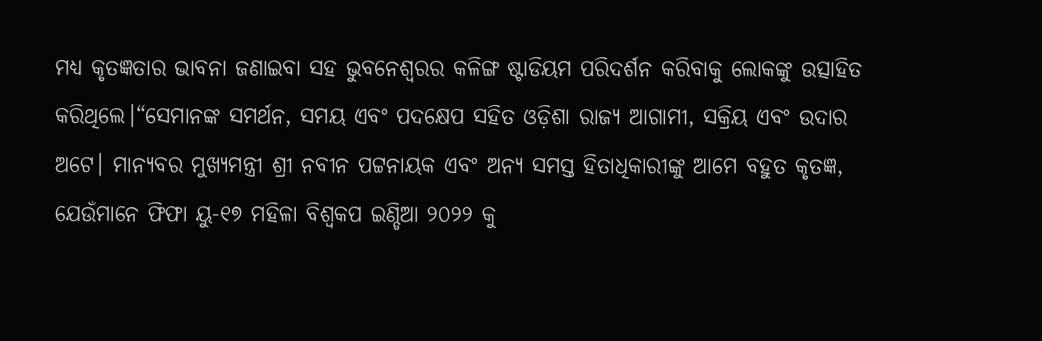ମଧ୍ୟ କୃତଜ୍ଞତାର ଭାବନା ଜଣାଇବା ସହ ଭୁବନେଶ୍ୱରର କଳିଙ୍ଗ ଷ୍ଟାଡିୟମ ପରିଦର୍ଶନ କରିବାକୁ ଲୋକଙ୍କୁ ଉତ୍ସାହିତ କରିଥିଲେ।“ସେମାନଙ୍କ ସମର୍ଥନ, ସମୟ ଏବଂ ପଦକ୍ଷେପ ସହିତ ଓଡ଼ିଶା ରାଜ୍ୟ ଆଗାମୀ, ସକ୍ରିୟ ଏବଂ ଉଦାର ଅଟେ। ମାନ୍ୟବର ମୁଖ୍ୟମନ୍ତ୍ରୀ ଶ୍ରୀ ନବୀନ ପଟ୍ଟନାୟକ ଏବଂ ଅନ୍ୟ ସମସ୍ତ ହିତାଧିକାରୀଙ୍କୁ ଆମେ ବହୁତ କୃତଜ୍ଞ, ଯେଉଁମାନେ ଫିଫା ୟୁ-୧୭ ମହିଳା ବିଶ୍ୱକପ ଇଣ୍ଡିଆ ୨୦୨୨ କୁ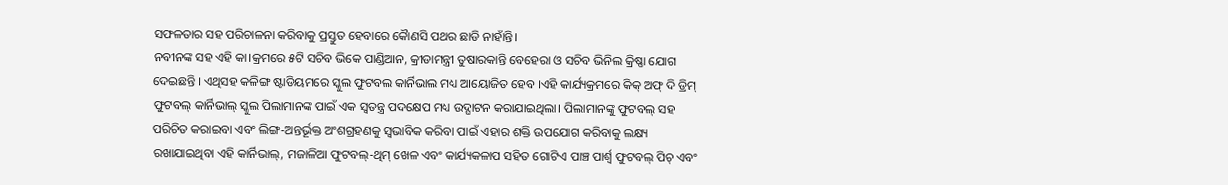ସଫଳତାର ସହ ପରିଚାଳନା କରିବାକୁ ପ୍ରସ୍ତୁତ ହେବାରେ କୈାଣସି ପଥର ଛାଡି ନାହାଁନ୍ତି।
ନବୀନଙ୍କ ସହ ଏହି କା।କ୍ରମରେ ୫ଟି ସଚିବ ଭିକେ ପାଣ୍ଡିଆନ, କ୍ରୀଡାମନ୍ତ୍ରୀ ତୁଷାରକାନ୍ତି ବେହେରା ଓ ସଚିବ ଭିନିଲ କ୍ରିଷ୍ଣା ଯୋଗ ଦେଇଛନ୍ତି । ଏଥିସହ କଳିଙ୍ଗ ଷ୍ଟାଡିୟମରେ ସ୍କୁଲ ଫୁଟବଲ କାର୍ନିଭାଲ ମଧ୍ୟ ଆୟୋଜିତ ହେବ ।ଏହି କାର୍ଯ୍ୟକ୍ରମରେ କିକ୍ ଅଫ୍ ଦି ଡ୍ରିମ୍ ଫୁଟବଲ୍ କାର୍ନିଭାଲ୍ ସ୍କୁଲ ପିଲାମାନଙ୍କ ପାଇଁ ଏକ ସ୍ୱତନ୍ତ୍ର ପଦକ୍ଷେପ ମଧ୍ୟ ଉଦ୍ଘାଟନ କରାଯାଇଥିଲା। ପିଲାମାନଙ୍କୁ ଫୁଟବଲ୍ ସହ ପରିଚିତ କରାଇବା ଏବଂ ଲିଙ୍ଗ-ଅନ୍ତର୍ଭୂକ୍ତ ଅଂଶଗ୍ରହଣକୁ ସ୍ୱଭାବିକ କରିବା ପାଇଁ ଏହାର ଶକ୍ତି ଉପଯୋଗ କରିବାକୁ ଲକ୍ଷ୍ୟ ରଖାଯାଇଥିବା ଏହି କାର୍ନିଭାଲ୍, ମଜାଳିଆ ଫୁଟବଲ୍-ଥିମ୍ ଖେଳ ଏବଂ କାର୍ଯ୍ୟକଳାପ ସହିତ ଗୋଟିଏ ପାଞ୍ଚ ପାର୍ଶ୍ୱ ଫୁଟବଲ୍ ପିଚ୍ ଏବଂ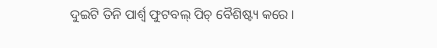ଦୁଇଟି ତିନି ପାର୍ଶ୍ୱ ଫୁଟବଲ୍ ପିଚ୍ ବୈଶିଷ୍ଟ୍ୟ କରେ ।